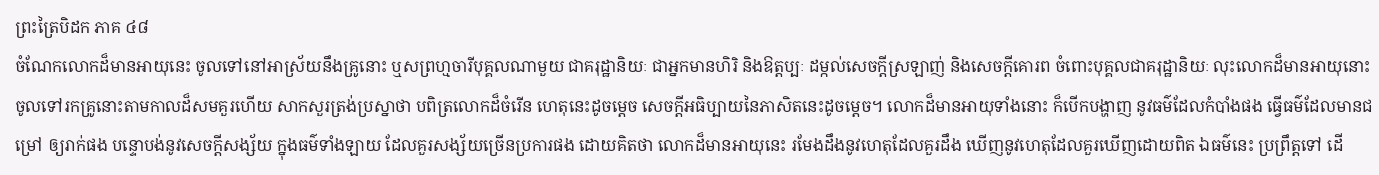ព្រះត្រៃបិដក ភាគ ៤៨
ចំណែកលោកដ៏មានអាយុនេះ ចូលទៅនៅអាស្រ័យនឹងគ្រូនោះ ឬសព្រហ្មចារីបុគ្គលណាមួយ ជាគរុដ្ឋានិយៈ ជាអ្នកមានហិរិ និងឱត្តប្បៈ ដម្កល់សេចក្តីស្រឡាញ់ និងសេចក្តីគោរព ចំពោះបុគ្គលជាគរុដ្ឋានិយៈ លុះលោកដ៏មានអាយុនោះ ចូលទៅរកគ្រូនោះតាមកាលដ៏សមគួរហើយ សាកសួរត្រង់ប្រស្នាថា បពិត្រលោកដ៏ចំរើន ហេតុនេះដូចម្ដេច សេចក្ដីអធិប្បាយនៃភាសិតនេះដូចម្ដេច។ លោកដ៏មានអាយុទាំងនោះ ក៏បើកបង្ហាញ នូវធម៌ដែលកំបាំងផង ធ្វើធម៌ដែលមានជម្រៅ ឲ្យរាក់ផង បន្ទោបង់នូវសេចក្តីសង្ស័យ ក្នុងធម៌ទាំងឡាយ ដែលគួរសង្ស័យច្រើនប្រការផង ដោយគិតថា លោកដ៏មានអាយុនេះ រមែងដឹងនូវហេតុដែលគួរដឹង ឃើញនូវហេតុដែលគួរឃើញដោយពិត ឯធម៌នេះ ប្រព្រឹត្តទៅ ដើ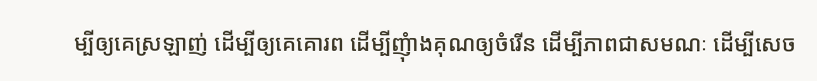ម្បីឲ្យគេស្រឡាញ់ ដើម្បីឲ្យគេគោរព ដើម្បីញុំាងគុណឲ្យចំរើន ដើម្បីភាពជាសមណៈ ដើម្បីសេច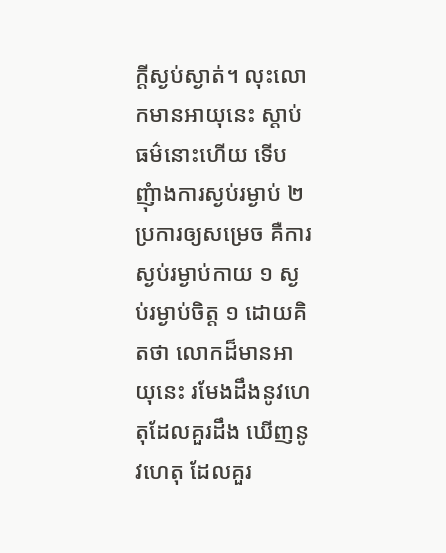ក្ដីស្ងប់ស្ងាត់។ លុះលោកមានអាយុនេះ ស្ដាប់ធម៌នោះហើយ ទើបញុំាងការស្ងប់រម្ងាប់ ២ ប្រការឲ្យសម្រេច គឺការស្ងប់រម្ងាប់កាយ ១ ស្ងប់រម្ងាប់ចិត្ត ១ ដោយគិតថា លោកដ៏មានអាយុនេះ រមែងដឹងនូវហេតុដែលគួរដឹង ឃើញនូវហេតុ ដែលគួរ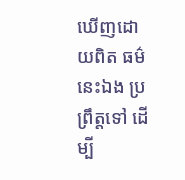ឃើញដោយពិត ធម៌នេះឯង ប្រព្រឹត្តទៅ ដើម្បី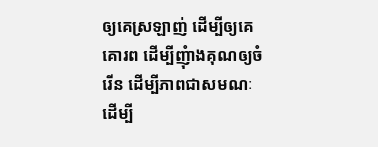ឲ្យគេស្រឡាញ់ ដើម្បីឲ្យគេគោរព ដើម្បីញុំាងគុណឲ្យចំរើន ដើម្បីភាពជាសមណៈ ដើម្បី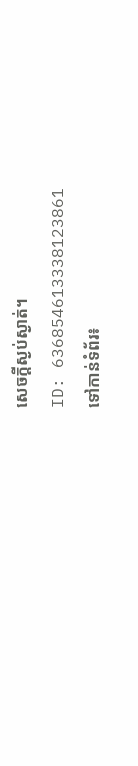សេចក្ដីស្ងប់ស្ងាត់។
ID: 636854613338123861
ទៅកាន់ទំព័រ៖